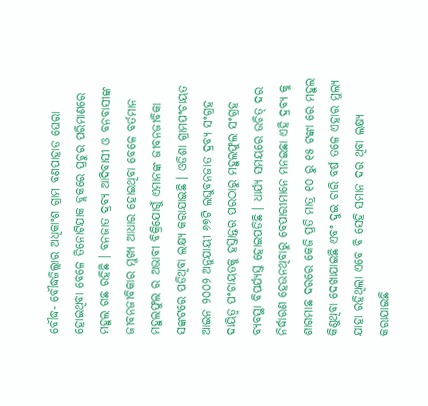ବୌଦ୍ଧ- ବୌଦ୍ଧଜିଲ୍ଲାର ଅଧିକାଂଶ ଗ୍ରାମ ବଣପାହାଡ ଘେରା ହୋଇଥିବା ବେଳେ ତିନୋଟିଯାକ ବ୍ଲକରେ ପ୍ରଚୁର ପରିମାଣରେ ମହୁଲ ଗଛ ରହିଛି । ବନଜାତ ଦ୍ରବ୍ୟ ଆଦିବାସୀ ଓ ବନବାସୀଙ୍କ ଜୀବନଜୀବିକାର ମୁଖ୍ୟ ଆଧାର ହୋଇଥିବା ବେଳେ ବର୍ତମାନ ମହୁଲଫୁଲ ର ଅଭାବୀ ବିକ୍ରିଯୋଗୁଁ ଏମାନଙ୍କ ଜୀବନଜୀବିକା ସଙ୍କଟରେ ପଡିଥିବା ଲକ୍ଷ୍ୟ କରାଯାଇଛି । ଓଡିଶା ଗ୍ରାମପଂଚାୟତ ଆଇନ ୨୦୦୨ ଅନୁଯାୟୀ ୬୭ଟି ଲଘୁବନଜାତ ଦ୍ରବ୍ୟ ସଂଗ୍ରହ ଦାୟିତ୍ୱ ପଂଚାୟତକୁ ହସ୍ତାନ୍ତର ପରଠାରୁ ମହୁଲଫୁଲ ସଂଗ୍ରହ ବ୍ୟବସ୍ଥା ବିପର୍ଯ୍ୟସ୍ତ ହୋଇପଡିଛି । ଧାର୍ଯ୍ୟ ସମୟରେ ଉଚିତ୍ ଦର ନିର୍ଦ୍ଧାରଣ ହେଉନଥିବାରୁ ବେପାରୀମାନେ ମନଇଛା ଏହି ଦ୍ରବ୍ୟ କୁ ଶାଗମାଛ ଦରରେ କେଜି ପ୍ରତି ମାତ୍ର ୧୦ ରୁ ୧୫ ଟଙ୍କା ରେ ମହୁଲ କିଣୁଥିବା ଦେଖାଯାଇଛି ଏବଂ ଦୁଇ ଚାରି ବର୍ଷ ତଳେ ଏହାର ମୁଲ୍ୟ ଯାହା ରହିଥିଲା ଏବେ ବି ସେହି ସମାନ ଦର ଥିବା ଲକ୍ଷ୍ୟ କରାଯାଇଛି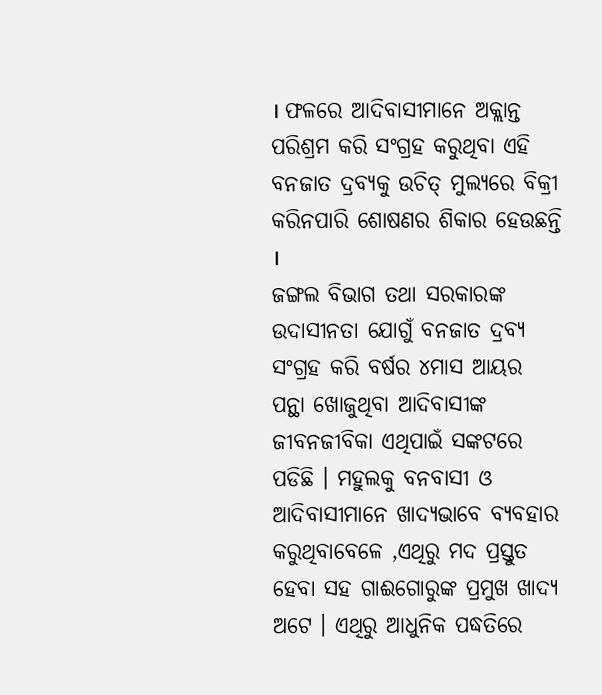। ଫଳରେ ଆଦିବାସୀମାନେ ଅକ୍ଲାନ୍ତ ପରିଶ୍ରମ କରି ସଂଗ୍ରହ କରୁଥିବା ଏହି ବନଜାତ ଦ୍ରବ୍ୟକୁ ଉଚିତ୍ ମୁଲ୍ୟରେ ବିକ୍ରୀ କରିନପାରି ଶୋଷଣର ଶିକାର ହେଉଛନ୍ତି ।
ଜଙ୍ଗଲ ବିଭାଗ ତଥା ସରକାରଙ୍କ ଉଦାସୀନତା ଯୋଗୁଁ ବନଜାତ ଦ୍ରବ୍ୟ ସଂଗ୍ରହ କରି ବର୍ଷର ୪ମାସ ଆୟର ପନ୍ଥା ଖୋଜୁଥିବା ଆଦିବାସୀଙ୍କ ଜୀବନଜୀବିକା ଏଥିପାଇଁ ସଙ୍କଟରେ ପଡିଛି । ମହୁଲକୁ ବନବାସୀ ଓ ଆଦିବାସୀମାନେ ଖାଦ୍ୟଭାବେ ବ୍ୟବହାର କରୁଥିବାବେଳେ ,ଏଥିରୁ ମଦ ପ୍ରସ୍ତୁତ ହେବା ସହ ଗାଈଗୋରୁଙ୍କ ପ୍ରମୁଖ ଖାଦ୍ୟ ଅଟେ । ଏଥିରୁ ଆଧୁନିକ ପଦ୍ଧତିରେ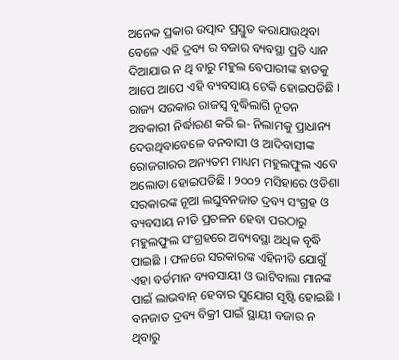ଅନେକ ପ୍ରକାର ଉତ୍ପାଦ ପ୍ରସ୍ତୁତ କରାଯାଉଥିବା ବେଳେ ଏହି ଦ୍ରବ୍ୟ ର ବଜାର ବ୍ୟବସ୍ଥା ପ୍ରତି ଧ୍ୟାନ ଦିଆଯାଉ ନ ଥି ବାରୁ ମହୁଲ ବେପାରୀଙ୍କ ହାତକୁ ଆପେ ଆପେ ଏହି ବ୍ୟବସାୟ ଟେକି ହୋଇପଡିଛି । ରାଜ୍ୟ ସରକାର ରାଜସ୍ୱ ବୃଦ୍ଧିଲାଗି ନୂତନ ଅବକାରୀ ନିର୍ଦ୍ଧାରଣ କରି ଇ- ନିଲାମକୁ ପ୍ରାଧାନ୍ୟ ଦେଉଥିବାବେଳେ ବନବାସୀ ଓ ଆଦିବାସୀଙ୍କ ରୋଜଗାରର ଅନ୍ୟତମ ମାଧ୍ୟମ ମହୁଲଫୁଲ ଏବେ ଅଲୋଡା ହୋଇପଡିଛି । ୨୦୦୨ ମସିହାରେ ଓଡିଶା ସରକାରଙ୍କ ନୂଆ ଲଘୁବନଜାତ ଦ୍ରବ୍ୟ ସଂଗ୍ରହ ଓ ବ୍ୟବସାୟ ନୀତି ପ୍ରଚଳନ ହେବା ପରଠାରୁ ମହୁଲଫୁଲ ସଂଗ୍ରହରେ ଅବ୍ୟବସ୍ଥା ଅଧିକ ବୃଦ୍ଧି ପାଇଛି । ଫଳରେ ସରକାରଙ୍କ ଏହିନୀତି ଯୋଗୁଁ ଏହା ବର୍ତମାନ ବ୍ୟବସାୟୀ ଓ ଭାଟିବାଲା ମାନଙ୍କ ପାଇଁ ଲାଭବାନ୍ ହେବାର ସୁଯୋଗ ସୃଷ୍ଟି ହୋଇଛି । ବନଜାତ ଦ୍ରବ୍ୟ ବିକ୍ରୀ ପାଇଁ ସ୍ଥାୟୀ ବଜାର ନ ଥିବାରୁ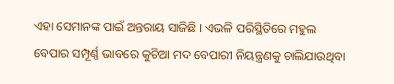ଏହା ସେମାନଙ୍କ ପାଇଁ ଅନ୍ତରାୟ ସାଜିଛି । ଏଭଳି ପରିସ୍ଥିତିରେ ମହୁଲ ବେପାର ସମ୍ପୂର୍ଣ୍ଣ ଭାବରେ କୁଚିଆ ମଦ ବେପାରୀ ନିୟନ୍ତ୍ରଣକୁ ଚାଲିଯାଉଥିବା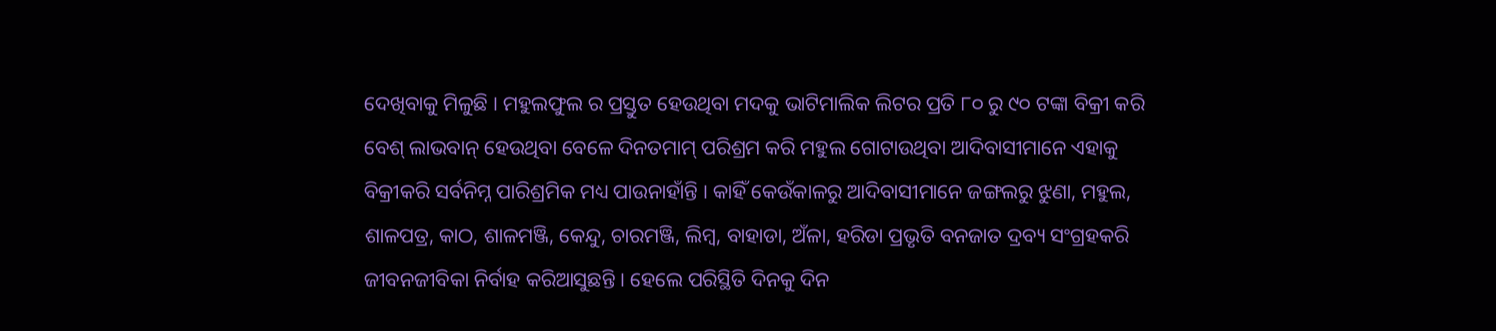ଦେଖିବାକୁ ମିଳୁଛି । ମହୁଲଫୁଲ ର ପ୍ରସ୍ତୁତ ହେଉଥିବା ମଦକୁ ଭାଟିମାଲିକ ଲିଟର ପ୍ରତି ୮୦ ରୁ ୯୦ ଟଙ୍କା ବିକ୍ରୀ କରି ବେଶ୍ ଲାଭବାନ୍ ହେଉଥିବା ବେଳେ ଦିନତମାମ୍ ପରିଶ୍ରମ କରି ମହୁଲ ଗୋଟାଉଥିବା ଆଦିବାସୀମାନେ ଏହାକୁ ବିକ୍ରୀକରି ସର୍ବନିମ୍ନ ପାରିଶ୍ରମିକ ମଧ୍ୟ ପାଉନାହାଁନ୍ତି । କାହିଁ କେଉଁକାଳରୁ ଆଦିବାସୀମାନେ ଜଙ୍ଗଲରୁ ଝୁଣା, ମହୁଲ, ଶାଳପତ୍ର, କାଠ, ଶାଳମଞ୍ଜି, କେନ୍ଦୁ, ଚାରମଞ୍ଜି, ଲିମ୍ବ, ବାହାଡା, ଅଁଳା, ହରିଡା ପ୍ରଭୃତି ବନଜାତ ଦ୍ରବ୍ୟ ସଂଗ୍ରହକରି ଜୀବନଜୀବିକା ନିର୍ବାହ କରିଆସୁଛନ୍ତି । ହେଲେ ପରିସ୍ଥିତି ଦିନକୁ ଦିନ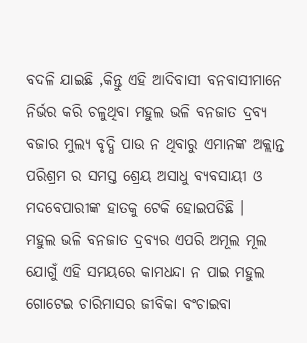ବଦଳି ଯାଇଛି ,କିନ୍ତୁ ଏହି ଆଦିବାସୀ ବନବାସୀମାନେ ନିର୍ଭର କରି ଚଳୁଥିବା ମହୁଲ ଭଳି ବନଜାତ ଦ୍ରବ୍ୟ ବଜାର ମୁଲ୍ୟ ବୃଦ୍ଧି ପାଉ ନ ଥିବାରୁ ଏମାନଙ୍କ ଅକ୍ଲାନ୍ତ ପରିଶ୍ରମ ର ସମସ୍ତ ଶ୍ରେୟ ଅସାଧୁ ବ୍ୟବସାୟୀ ଓ ମଦବେପାରୀଙ୍କ ହାତକୁ ଟେକି ହୋଇପଡିଛି ।
ମହୁଲ ଭଳି ବନଜାତ ଦ୍ରବ୍ୟର ଏପରି ଅମୂଲ ମୂଲ ଯୋଗୁଁ ଏହି ସମୟରେ କାମଧନ୍ଦା ନ ପାଇ ମହୁଲ ଗୋଟେଇ ଚାରିମାସର ଜୀବିକା ବଂଚାଇବା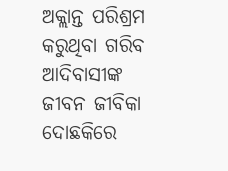ଅକ୍ଲାନ୍ତ ପରିଶ୍ରମ କରୁଥିବା ଗରିବ ଆଦିବାସୀଙ୍କ ଜୀବନ ଜୀବିକା ଦୋଛକିରେ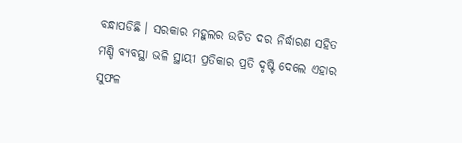ବନ୍ଧାପଡିଛି । ସରକାର ମହୁଲର ଉଚିତ ଦର ନିର୍ଦ୍ଧାରଣ ସହିତ ମଣ୍ଡି ବ୍ୟବସ୍ଥା ଭଳି ସ୍ଥାୟୀ ପ୍ରତିକାର ପ୍ରତି ଦୃଷ୍ଟି ଦେଲେ ଏହାର ସୁଫଳ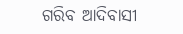ଗରିବ ଆଦିବାସୀ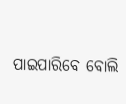ପାଇପାରିବେ ବୋଲି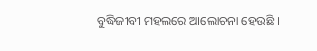ବୁଦ୍ଧିଜୀବୀ ମହଲରେ ଆଲୋଚନା ହେଉଛି ।